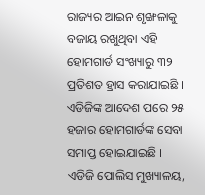ରାଜ୍ୟର ଆଇନ ଶୃଙ୍ଖଳାକୁ ବଜାୟ ରଖୁଥିବା ଏହି ହୋମଗାର୍ଡ ସଂଖ୍ୟାରୁ ୩୨ ପ୍ରତିଶତ ହ୍ରାସ କରାଯାଇଛି । ଏଡିଜିଙ୍କ ଆଦେଶ ପରେ ୨୫ ହଜାର ହୋମଗାର୍ଡଙ୍କ ସେବା ସମାପ୍ତ ହୋଇଯାଇଛି । ଏଡିଜି ପୋଲିସ ମୁଖ୍ୟାଳୟ,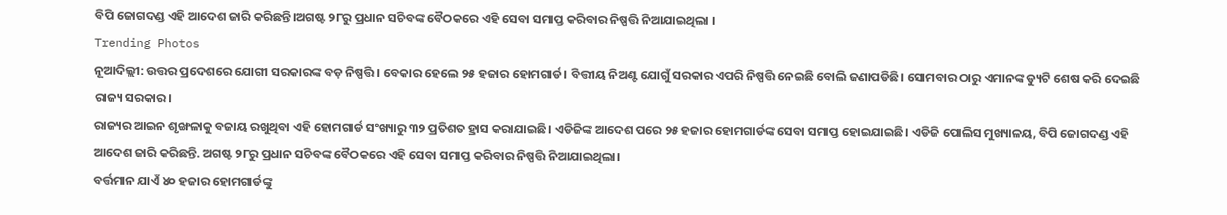ବିପି ଜୋଗଦଣ୍ଡ ଏହି ଆଦେଶ ଜାରି କରିଛନ୍ତି।ଅଗଷ୍ଟ ୨୮ରୁ ପ୍ରଧାନ ସଚିବଙ୍କ ବୈଠକରେ ଏହି ସେବା ସମାପ୍ତ କରିବାର ନିଷ୍ପତ୍ତି ନିଆଯାଇଥିଲା ।
Trending Photos
ନୂଆଦିଲ୍ଲୀ: ଉତ୍ତର ପ୍ରଦେଶରେ ଯୋଗୀ ସରକାରଙ୍କ ବଡ଼ ନିଷ୍ପତ୍ତି । ବେକାର ହେଲେ ୨୫ ହଜାର ହୋମଗାର୍ଡ। ବିତ୍ତୀୟ ନିଅଣ୍ଟ ଯୋଗୁଁ ସରକାର ଏପରି ନିଷ୍ପତ୍ତି ନେଇଛି ବୋଲି ଜଣାପଡିଛି। ସୋମବାର ଠାରୁ ଏମାନଙ୍କ ଡ୍ୟୁଟି ଶେଷ କରି ଦେଇଛି ରାଜ୍ୟ ସରକାର।
ରାଜ୍ୟର ଆଇନ ଶୃଙ୍ଖଳାକୁ ବଜାୟ ରଖୁଥିବା ଏହି ହୋମଗାର୍ଡ ସଂଖ୍ୟାରୁ ୩୨ ପ୍ରତିଶତ ହ୍ରାସ କରାଯାଇଛି। ଏଡିଜିଙ୍କ ଆଦେଶ ପରେ ୨୫ ହଜାର ହୋମଗାର୍ଡଙ୍କ ସେବା ସମାପ୍ତ ହୋଇଯାଇଛି। ଏଡିଜି ପୋଲିସ ମୁଖ୍ୟାଳୟ, ବିପି ଜୋଗଦଣ୍ଡ ଏହି ଆଦେଶ ଜାରି କରିଛନ୍ତି. ଅଗଷ୍ଟ ୨୮ରୁ ପ୍ରଧାନ ସଚିବଙ୍କ ବୈଠକରେ ଏହି ସେବା ସମାପ୍ତ କରିବାର ନିଷ୍ପତ୍ତି ନିଆଯାଇଥିଲା।
ବର୍ତ୍ତମାନ ଯାଏଁ ୪୦ ହଜାର ହୋମଗାର୍ଡଙ୍କୁ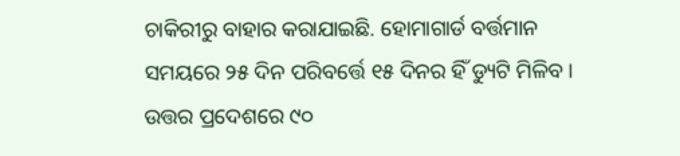ଚାକିରୀରୁ ବାହାର କରାଯାଇଛି. ହୋମାଗାର୍ଡ ବର୍ତ୍ତମାନ ସମୟରେ ୨୫ ଦିନ ପରିବର୍ତ୍ତେ ୧୫ ଦିନର ହିଁ ଡ୍ୟୁଟି ମିଳିବ। ଉତ୍ତର ପ୍ରଦେଶରେ ୯୦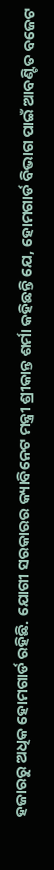ହଜାରରୁ ଅଧିକ ହୋମଗାର୍ଡ ରହିଛି. ଯୋଗୀ ସରକାରର କ୍ୟାବିନେଟ ମନ୍ତ୍ରୀ ଶ୍ରୀକାନ୍ତ ଶର୍ମା କହିଛନ୍ତି ଯେ, ହୋମଗାର୍ଡ ବିଭାଗ ପାଇଁ ଆବଣ୍ଟିତ ବଜେଟ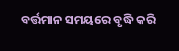ବର୍ତ୍ତମାନ ସମୟରେ ବୃଦ୍ଧି କରି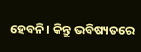ହେବନି। କିନ୍ତୁ ଭବିଷ୍ୟତରେ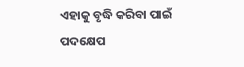ଏହାକୁ ବୃଦ୍ଧି କରିବା ପାଇଁ ପଦକ୍ଷେପ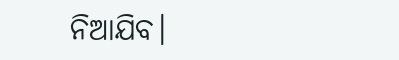ନିଆଯିବ।